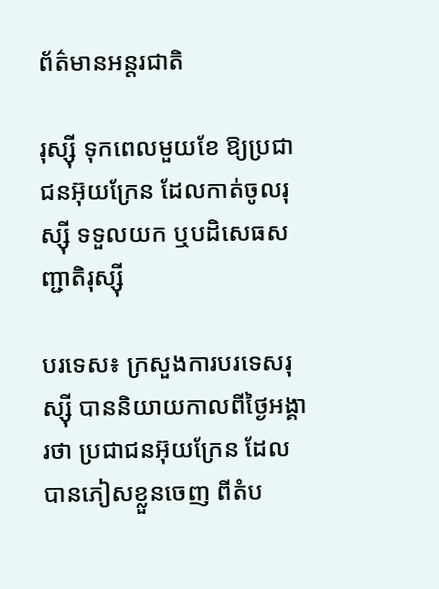ព័ត៌មានអន្តរជាតិ

រុស្ស៊ី ទុកពេលមួយខែ ឱ្យប្រជាជនអ៊ុយក្រែន ដែលកាត់ចូលរុស្ស៊ី ទទួលយក ឬបដិសេធសញ្ជាតិរុស្ស៊ី

បរទេស៖ ក្រសួងការបរទេសរុស្ស៊ី បាននិយាយកាលពីថ្ងៃអង្គារថា ប្រជាជនអ៊ុយក្រែន ដែលបានភៀសខ្លួនចេញ ពីតំប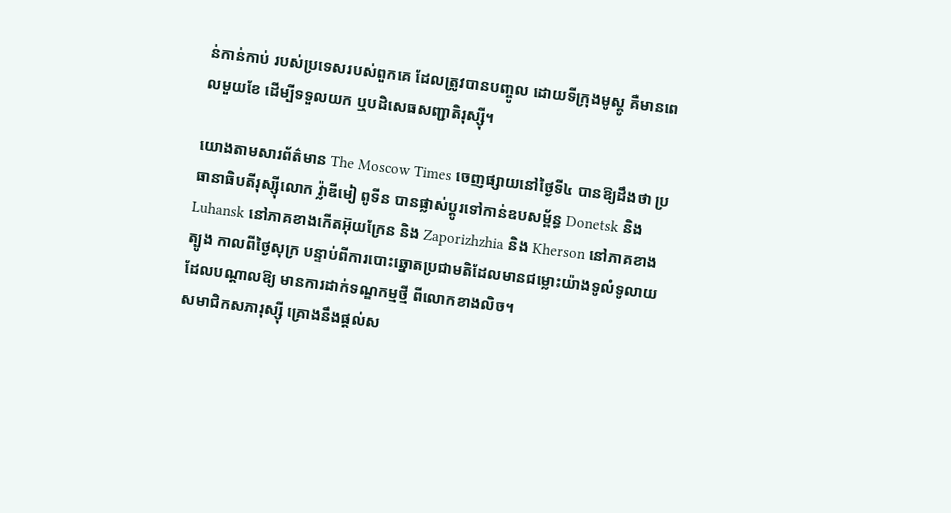ន់កាន់កាប់ របស់ប្រទេសរបស់ពួកគេ ដែលត្រូវបានបញ្ចូល ដោយទីក្រុងមូស្គូ គឺមានពេលមួយខែ ដើម្បីទទួលយក ឬបដិសេធសញ្ជាតិរុស្ស៊ី។

យោងតាមសារព័ត៌មាន The Moscow Times ចេញផ្សាយនៅថ្ងៃទី៤ បានឱ្យដឹងថា ប្រធានាធិបតីរុស្ស៊ីលោក វ្ល៉ាឌីមៀ ពូទីន បានផ្លាស់ប្តូរទៅកាន់ឧបសម្ព័ន្ធ Donetsk និង Luhansk នៅភាគខាងកើតអ៊ុយក្រែន និង Zaporizhzhia និង Kherson នៅភាគខាងត្បូង កាលពីថ្ងៃសុក្រ បន្ទាប់ពីការបោះឆ្នោតប្រជាមតិដែលមានជម្លោះយ៉ាងទូលំទូលាយ ដែលបណ្តាលឱ្យ មានការដាក់ទណ្ឌកម្មថ្មី ពីលោកខាងលិច។
សមាជិកសភារុស្ស៊ី គ្រោងនឹងផ្តល់ស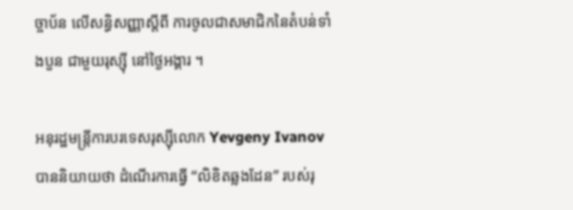ច្ចាប័ន លើសន្ធិសញ្ញាស្តីពី ការចូលជាសមាជិកនៃតំបន់ទាំងបួន ជាមួយរុស្ស៊ី នៅថ្ងៃអង្គារ ។

អនុរដ្ឋមន្ត្រីការបរទេសរុស្ស៊ីលោក Yevgeny Ivanov បាននិយាយថា ដំណើរការធ្វើ “លិខិតឆ្លងដែន” របស់រុ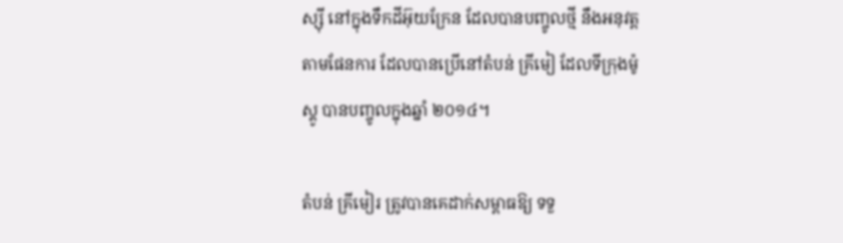ស្ស៊ី នៅក្នុងទឹកដីអ៊ុយក្រែន ដែលបានបញ្ចូលថ្មី នឹងអនុវត្តតាមផែនការ ដែលបានប្រើនៅតំបន់ គ្រីមៀ ដែលទីក្រុងម៉ូស្គូ បានបញ្ចូលក្នុងឆ្នាំ ២០១៤។

តំបន់ គ្រីមៀរ ត្រូវបានគេដាក់សម្ពាធឱ្យ ទទួ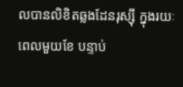លបានលិខិតឆ្លងដែនរុស្ស៊ី ក្នុងរយៈពេលមួយខែ បន្ទាប់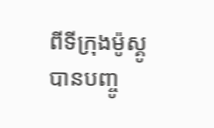ពីទីក្រុងម៉ូស្គូ បានបញ្ចូ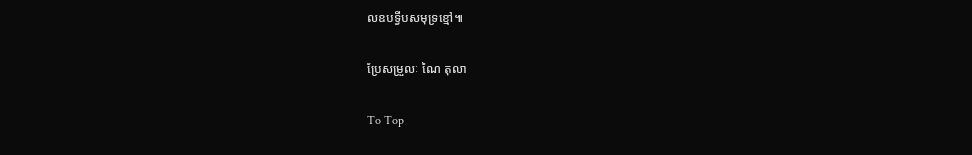លឧបទ្វីបសមុទ្រខ្មៅ៕

ប្រែសម្រួលៈ ណៃ តុលា

To Top